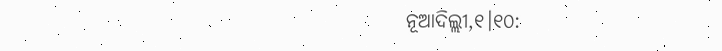ନୂଆଦିଲ୍ଲୀ,୧।୧୦: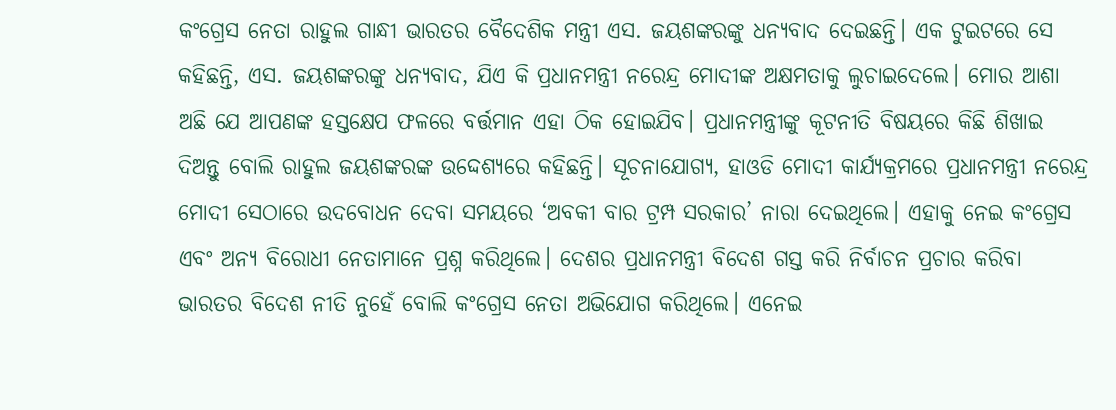କଂଗ୍ରେସ ନେତା ରାହୁଲ ଗାନ୍ଧୀ ଭାରତର ବୈଦେଶିକ ମନ୍ତ୍ରୀ ଏସ. ଜୟଶଙ୍କରଙ୍କୁ ଧନ୍ୟବାଦ ଦେଇଛନ୍ତି। ଏକ ଟୁଇଟରେ ସେ କହିଛନ୍ତି, ଏସ. ଜୟଶଙ୍କରଙ୍କୁ ଧନ୍ୟବାଦ, ଯିଏ କି ପ୍ରଧାନମନ୍ତ୍ରୀ ନରେନ୍ଦ୍ର ମୋଦୀଙ୍କ ଅକ୍ଷମତାକୁ ଲୁଚାଇଦେଲେ। ମୋର ଆଶା ଅଛି ଯେ ଆପଣଙ୍କ ହସ୍ତକ୍ଷେପ ଫଳରେ ବର୍ତ୍ତମାନ ଏହା ଠିକ ହୋଇଯିବ। ପ୍ରଧାନମନ୍ତ୍ରୀଙ୍କୁ କୂଟନୀତି ବିଷୟରେ କିଛି ଶିଖାଇ ଦିଅନ୍ତୁ ବୋଲି ରାହୁଲ ଜୟଶଙ୍କରଙ୍କ ଉଦ୍ଦେଶ୍ୟରେ କହିଛନ୍ତି। ସୂଚନାଯୋଗ୍ୟ, ହାଓଡି ମୋଦୀ କାର୍ଯ୍ୟକ୍ରମରେ ପ୍ରଧାନମନ୍ତ୍ରୀ ନରେନ୍ଦ୍ର ମୋଦୀ ସେଠାରେ ଉଦବୋଧନ ଦେବା ସମୟରେ ‘ଅବକୀ ବାର ଟ୍ରମ୍ପ ସରକାର’ ନାରା ଦେଇଥିଲେ। ଏହାକୁ ନେଇ କଂଗ୍ରେସ ଏବଂ ଅନ୍ୟ ବିରୋଧୀ ନେତାମାନେ ପ୍ରଶ୍ନ କରିଥିଲେ। ଦେଶର ପ୍ରଧାନମନ୍ତ୍ରୀ ବିଦେଶ ଗସ୍ତ କରି ନିର୍ବାଚନ ପ୍ରଚାର କରିବା ଭାରତର ବିଦେଶ ନୀତି ନୁହେଁ ବୋଲି କଂଗ୍ରେସ ନେତା ଅଭିଯୋଗ କରିଥିଲେ। ଏନେଇ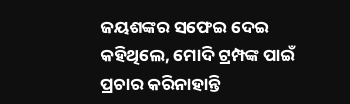ଜୟଶଙ୍କର ସଫେଇ ଦେଇ କହିଥିଲେ, ମୋଦି ଟ୍ରମ୍ପଙ୍କ ପାଇଁ ପ୍ରଚାର କରିନାହାନ୍ତି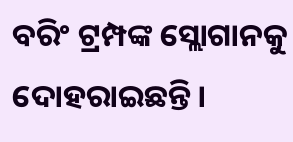ବରିଂ ଟ୍ରମ୍ପଙ୍କ ସ୍ଲୋଗାନକୁ ଦୋହରାଇଛନ୍ତି।